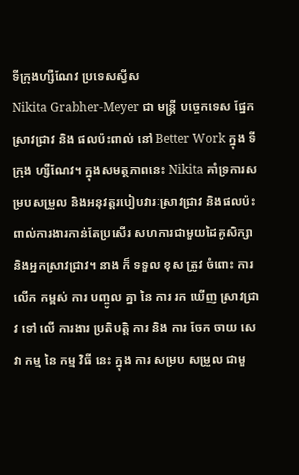ទីក្រុងហ្សឺណែវ ប្រទេសស្វីស
Nikita Grabher-Meyer ជា មន្ត្រី បច្ចេកទេស ផ្នែក ស្រាវជ្រាវ និង ផលប៉ះពាល់ នៅ Better Work ក្នុង ទីក្រុង ហ្សឺណែវ។ ក្នុងសមត្ថភាពនេះ Nikita គាំទ្រការសម្របសម្រួល និងអនុវត្តរបៀបវារៈស្រាវជ្រាវ និងផលប៉ះពាល់ការងារកាន់តែប្រសើរ សហការជាមួយដៃគូសិក្សា និងអ្នកស្រាវជ្រាវ។ នាង ក៏ ទទួល ខុស ត្រូវ ចំពោះ ការ លើក កម្ពស់ ការ បញ្ចូល គ្នា នៃ ការ រក ឃើញ ស្រាវជ្រាវ ទៅ លើ ការងារ ប្រតិបត្តិ ការ និង ការ ចែក ចាយ សេវា កម្ម នៃ កម្ម វិធី នេះ ក្នុង ការ សម្រប សម្រួល ជាមួ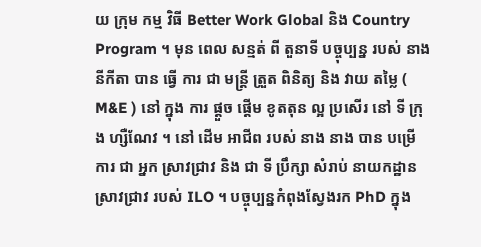យ ក្រុម កម្ម វិធី Better Work Global និង Country Program ។ មុន ពេល សន្មត់ ពី តួនាទី បច្ចុប្បន្ន របស់ នាង នីកីតា បាន ធ្វើ ការ ជា មន្ត្រី ត្រួត ពិនិត្យ និង វាយ តម្លៃ ( M&E ) នៅ ក្នុង ការ ផ្តួច ផ្តើម ខូតតុន ល្អ ប្រសើរ នៅ ទី ក្រុង ហ្សឺណែវ ។ នៅ ដើម អាជីព របស់ នាង នាង បាន បម្រើ ការ ជា អ្នក ស្រាវជ្រាវ និង ជា ទី ប្រឹក្សា សំរាប់ នាយកដ្ឋាន ស្រាវជ្រាវ របស់ ILO ។ បច្ចុប្បន្នកំពុងស្វែងរក PhD ក្នុង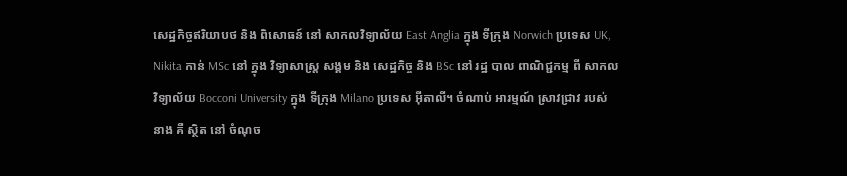សេដ្ឋកិច្ចឥរិយាបថ និង ពិសោធន៍ នៅ សាកលវិទ្យាល័យ East Anglia ក្នុង ទីក្រុង Norwich ប្រទេស UK, Nikita កាន់ MSc នៅ ក្នុង វិទ្យាសាស្ត្រ សង្គម និង សេដ្ឋកិច្ច និង BSc នៅ រដ្ឋ បាល ពាណិជ្ជកម្ម ពី សាកលវិទ្យាល័យ Bocconi University ក្នុង ទីក្រុង Milano ប្រទេស អ៊ីតាលី។ ចំណាប់ អារម្មណ៍ ស្រាវជ្រាវ របស់ នាង គឺ ស្ថិត នៅ ចំណុច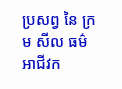ប្រសព្វ នៃ ក្រម សីល ធម៌ អាជីវក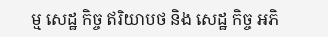ម្ម សេដ្ឋ កិច្ច ឥរិយាបថ និង សេដ្ឋ កិច្ច អភិ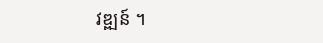វឌ្ឍន៍ ។